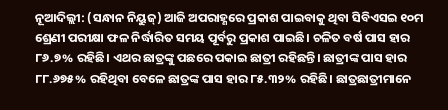ନୂଆଦିଲ୍ଲୀ: (ସନ୍ଧାନ ନିୟୁଜ୍) ଆଜି ଅପରାହ୍ଣରେ ପ୍ରକାଶ ପାଇବାକୁ ଥିବା ସିବିଏସଇ ୧୦ମ ଶ୍ରେଣୀ ପରୀକ୍ଷା ଫଳ ନିର୍ଦ୍ଧାରିତ ସମୟ ପୂର୍ବରୁ ପ୍ରକାଶ ପାଇଛି। ଚଳିତ ବର୍ଷ ପାସ ହାର ୮୬.୭% ରହିଛି। ଏଥର ଛାତ୍ରଙ୍କୁ ପଛରେ ପକାଇ ଛାତ୍ରୀ ରହିଛନ୍ତି। ଛାତ୍ରୀଙ୍କ ପାସ ହାର ୮୮.୬୭୫% ରହିଥିବା ବେଳେ ଛାତ୍ରଙ୍କ ପାସ ହାର ୮୫.୩୨% ରହିଛି। ଛାତ୍ରଛାତ୍ରୀମାନେ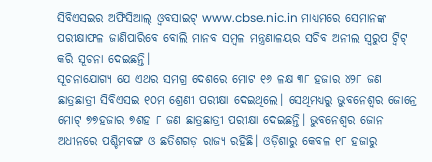ସିବିଏସଇର ଅଫିସିଆଲ୍ ଓ୍ୱବସାଇଟ୍ www.cbse.nic.in ମାଧ୍ୟମରେ ସେମାନଙ୍କ ପରୀକ୍ଷାଫଳ ଜାଣିପାରିବେ ବୋଲି ମାନବ ସମ୍ବଳ ମନ୍ତ୍ରଣାଳୟର ସଚିବ ଅନୀଲ ସ୍ଵରୁପ ଟ୍ଵିଟ୍ କରି ସୂଚନା ଦେଇଛନ୍ତି।
ସୂଚନାଯୋଗ୍ୟ ଯେ ଏଥର ସମଗ୍ର ଦେଶରେ ମୋଟ ୧୬ ଳକ୍ଷ ୩୮ ହଜାର ୪୨୮ ଜଣ ଛାତ୍ରଛାତ୍ରୀ ସିବିଏସଇ ୧୦ମ ଶ୍ରେଣୀ ପରୀକ୍ଷା ଦେଇଥିଲେ। ସେଥିମଧ୍ୟରୁ ଭୁବନେଶ୍ୱର ଜୋନ୍ରେ ମୋଟ୍ ୭୭ହଜାର ୭ଶହ ୮ ଜଣ ଛାତ୍ରଛାତ୍ରୀ ପରୀକ୍ଷା ଦେଇଛନ୍ତି। ଭୁବନେଶ୍ୱର ଜୋନ ଅଧୀନରେ ପଶ୍ଚିମବଙ୍ଗ ଓ ଛତିଶଗଡ଼ ରାଜ୍ୟ ରହିଛି। ଓଡ଼ିଶାରୁ କେବଳ ୧୮ ହଜାରୁ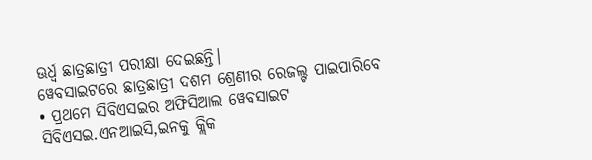ଊର୍ଧ୍ୱ ଛାତ୍ରଛାତ୍ରୀ ପରୀକ୍ଷା ଦେଇଛନ୍ତି।
ୱେବସାଇଟରେ ଛାତ୍ରଛାତ୍ରୀ ଦଶମ ଶ୍ରେଣୀର ରେଜଲ୍ଟ ପାଇପାରିବେ
• ପ୍ରଥମେ ସିବିଏସଇର ଅଫିସିଆଲ ୱେବସାଇଟ ସିବିଏସଇ.ଏନଆଇସି,ଇନକୁ କ୍ଲିକ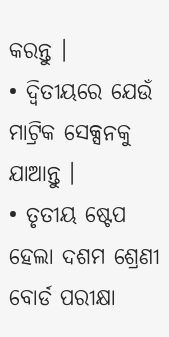କରନ୍ତୁ ।
• ଦ୍ୱିତୀୟରେ ଯେଉଁ ମାଟ୍ରିକ ସେକ୍ସନକୁ ଯାଆନ୍ତୁ ।
• ତୃତୀୟ ଷ୍ଟେପ ହେଲା ଦଶମ ଶ୍ରେଣୀ ବୋର୍ଡ ପରୀକ୍ଷା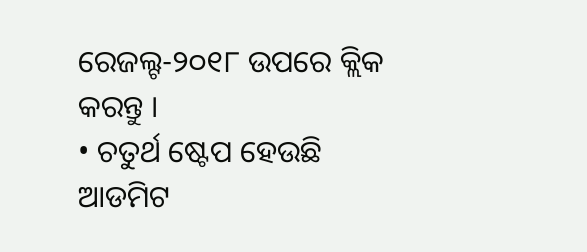ରେଜଲ୍ଟ-୨୦୧୮ ଉପରେ କ୍ଲିକ କରନ୍ତୁ ।
• ଚତୁର୍ଥ ଷ୍ଟେପ ହେଉଛି ଆଡମିଟ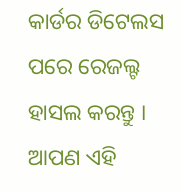କାର୍ଡର ଡିଟେଲସ ପରେ ରେଜଲ୍ଟ ହାସଲ କରନ୍ତୁ । ଆପଣ ଏହି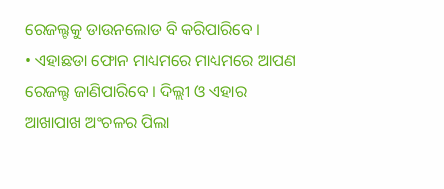ରେଜଲ୍ଟକୁ ଡାଉନଲୋଡ ବି କରିପାରିବେ ।
• ଏହାଛଡା ଫୋନ ମାଧ୍ୟମରେ ମାଧ୍ୟମରେ ଆପଣ ରେଜଲ୍ଟ ଜାଣିପାରିବେ । ଦିଲ୍ଲୀ ଓ ଏହାର ଆଖାପାଖ ଅଂଚଳର ପିଲା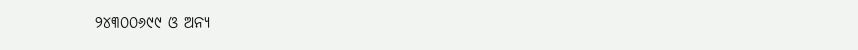୨୪୩୦୦୬୯୯ ଓ ଅନ୍ୟ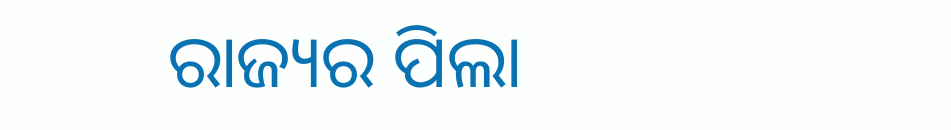ରାଜ୍ୟର ପିଲା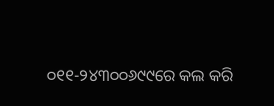୦୧୧-୨୪୩୦୦୬୯୯ରେ କଲ କରି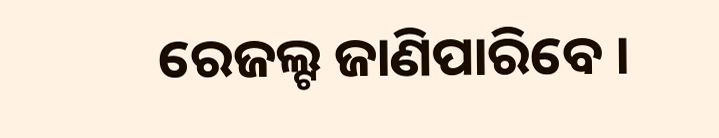ରେଜଲ୍ଟ ଜାଣିପାରିବେ ।